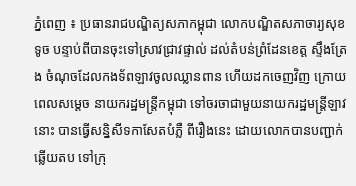ភ្នំពេញ ៖ ប្រធានរាជបណ្ឌិត្យសភាកម្ពុជា លោកបណ្ឌិតសភាចារ្យសុខ ទូច បន្ទាប់ពីបានចុះទៅស្រាវជ្រាវផ្ទាល់ ដល់តំបន់ព្រំដែនខេត្ត ស្ទឹងត្រែង ចំណុចដែលកងទ័ពឡាវចូលឈ្លានពាន ហើយដកចេញវិញ ក្រោយពេលសម្តេច នាយករដ្ឋមន្ត្រីកម្ពុជា ទៅចរចាជាមួយនាយករដ្ឋមន្ត្រីឡាវនោះ បានធ្វើសន្និសីទកាសែតបំភ្លឺ ពីរឿងនេះ ដោយលោកបានបញ្ជាក់ឆ្លើយតប ទៅក្រុ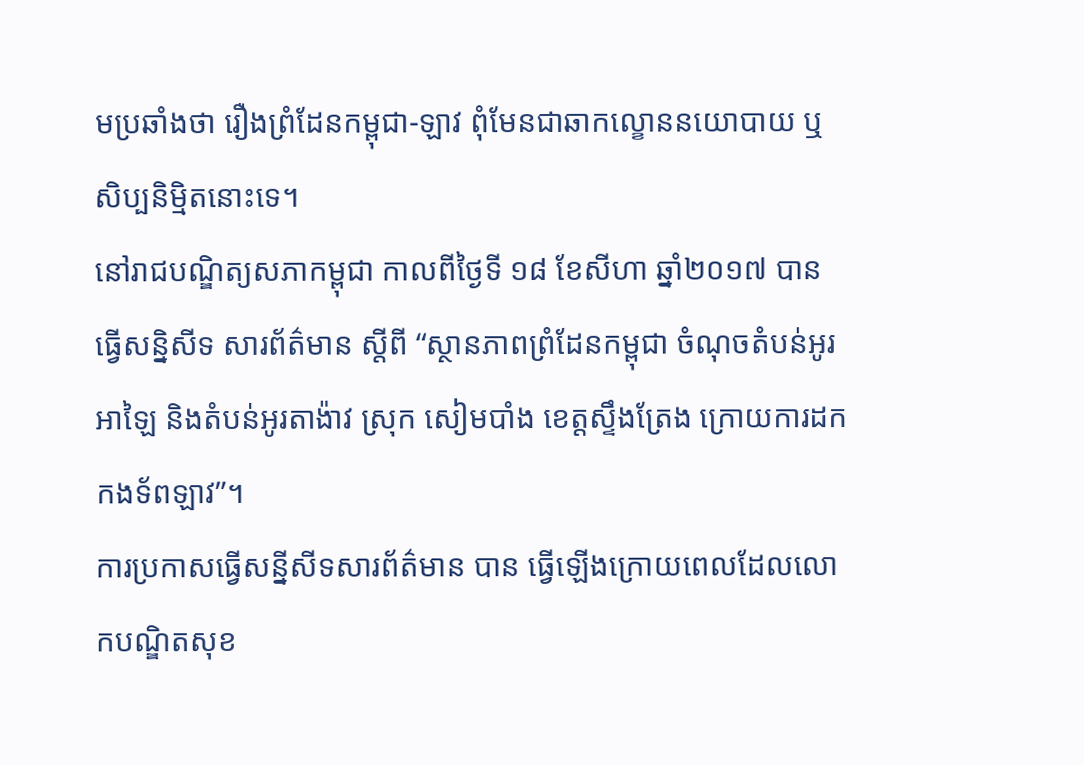មប្រឆាំងថា រឿងព្រំដែនកម្ពុជា-ឡាវ ពុំមែនជាឆាកល្ខោននយោបាយ ឬសិប្បនិម្មិតនោះទេ។
នៅរាជបណ្ឌិត្យសភាកម្ពុជា កាលពីថ្ងៃទី ១៨ ខែសីហា ឆ្នាំ២០១៧ បានធ្វើសន្និសីទ សារព័ត៌មាន ស្តីពី “ស្ថានភាពព្រំដែនកម្ពុជា ចំណុចតំបន់អូរអាឡៃ និងតំបន់អូរតាង៉ាវ ស្រុក សៀមបាំង ខេត្តស្ទឹងត្រែង ក្រោយការដកកងទ័ពឡាវ”។
ការប្រកាសធ្វើសន្នីសីទសារព័ត៌មាន បាន ធ្វើឡើងក្រោយពេលដែលលោកបណ្ឌិតសុខ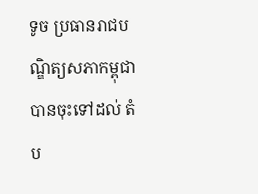ទូច ប្រធានរាជបណ្ឌិត្យសភាកម្ពុជា បានចុះទៅដល់ តំប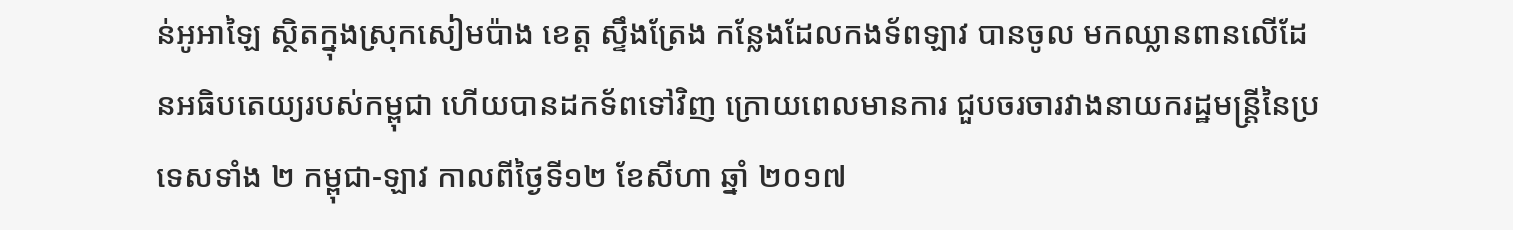ន់អូអាឡៃ ស្ថិតក្នុងស្រុកសៀមប៉ាង ខេត្ត ស្ទឹងត្រែង កន្លែងដែលកងទ័ពឡាវ បានចូល មកឈ្លានពានលើដែនអធិបតេយ្យរបស់កម្ពុជា ហើយបានដកទ័ពទៅវិញ ក្រោយពេលមានការ ជួបចរចារវាងនាយករដ្ឋមន្ត្រីនៃប្រទេសទាំង ២ កម្ពុជា-ឡាវ កាលពីថ្ងៃទី១២ ខែសីហា ឆ្នាំ ២០១៧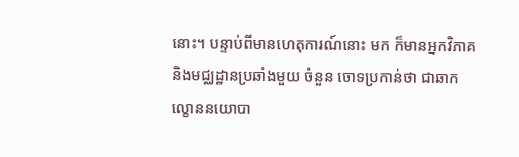នោះ។ បន្ទាប់ពីមានហេតុការណ៍នោះ មក ក៏មានអ្នកវិភាគ និងមជ្ឈដ្ឋានប្រឆាំងមួយ ចំនួន ចោទប្រកាន់ថា ជាឆាកល្ខោននយោបា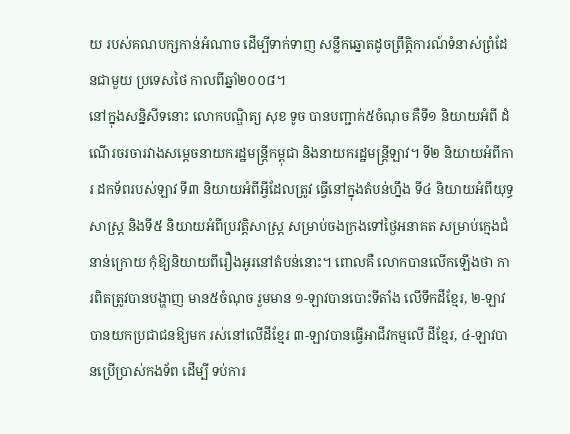យ របស់គណបក្សកាន់អំណាច ដើម្បីទាក់ទាញ សន្លឹកឆ្នោតដូចព្រឹត្តិការណ៍ទំនាស់ព្រំដែនជាមួយ ប្រទេសថៃ កាលពីឆ្នាំ២០០៨។
នៅក្នុងសន្និសីទនោះ លោកបណ្ឌិត្យ សុខ ទូច បានបញ្ជាក់៥ចំណុច គឺទី១ និយាយអំពី ដំណើរចរចារវាងសម្តេចនាយករដ្ឋមន្ត្រីកម្ពុជា និងនាយករដ្ឋមន្ត្រីឡាវ។ ទី២ និយាយអំពីការ ដកទ័ពរបស់ឡាវ ទី៣ និយាយអំពីអ្វីដែលត្រូវ ធ្វើនៅក្នុងតំបន់ហ្នឹង ទី៤ និយាយអំពីយុទ្ធសាស្ត្រ និងទី៥ និយាយអំពីប្រវត្តិសាស្ត្រ សម្រាប់ចងក្រងទៅថ្ងៃអនាគត សម្រាប់ក្មេងជំនាន់ក្រោយ កុំឱ្យនិយាយពីរឿងអូរនៅតំបន់នោះ។ ពោលគឺ លោកបានលើកឡើងថា ការពិតត្រូវបានបង្ហាញ មាន៥ចំណុច រួមមាន ១-ឡាវបានបោះទីតាំង លើទឹកដីខ្មែរ, ២-ឡាវបានយកប្រជាជនឱ្យមក រស់នៅលើដីខ្មែរ ៣-ឡាវបានធ្វើអាជីវកម្មលើ ដីខ្មែរ, ៤-ឡាវបានប្រើប្រាស់កងទ័ព ដើម្បី ទប់ការ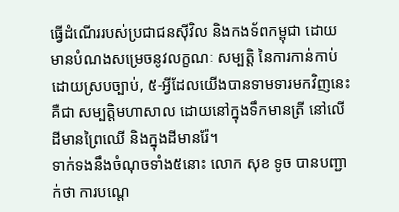ធ្វើដំណើររបស់ប្រជាជនស៊ីវិល និងកងទ័ពកម្ពុជា ដោយមានបំណងសម្រេចនូវលក្ខណៈ សម្បត្តិ នៃការកាន់កាប់ដោយស្របច្បាប់, ៥-អ្វីដែលយើងបានទាមទារមកវិញនេះ គឺជា សម្បត្តិមហាសាល ដោយនៅក្នុងទឹកមានត្រី នៅលើដីមានព្រៃឈើ និងក្នុងដីមានរ៉ែ។
ទាក់ទងនឹងចំណុចទាំង៥នោះ លោក សុខ ទូច បានបញ្ជាក់ថា ការបណ្តេ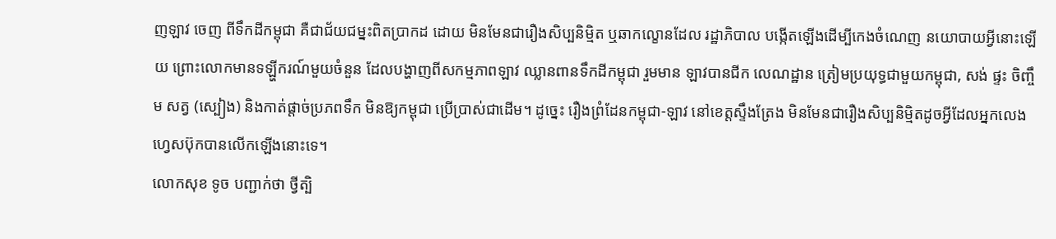ញឡាវ ចេញ ពីទឹកដីកម្ពុជា គឺជាជ័យជម្នះពិតប្រាកដ ដោយ មិនមែនជារឿងសិប្បនិម្មិត ឬឆាកល្ខោនដែល រដ្ឋាភិបាល បង្កើតឡើងដើម្បីកេងចំណេញ នយោបាយអ្វីនោះឡើយ ព្រោះលោកមានទឡ្ហីករណ៍មួយចំនួន ដែលបង្ហាញពីសកម្មភាពឡាវ ឈ្លានពានទឹកដីកម្ពុជា រួមមាន ឡាវបានជីក លេណដ្ឋាន ត្រៀមប្រយុទ្ធជាមួយកម្ពុជា, សង់ ផ្ទះ ចិញ្ចឹម សត្វ (ស្បៀង) និងកាត់ផ្តាច់ប្រភពទឹក មិនឱ្យកម្ពុជា ប្រើប្រាស់ជាដើម។ ដូច្នេះ រឿងព្រំដែនកម្ពុជា-ឡាវ នៅខេត្តស្ទឹងត្រែង មិនមែនជារឿងសិប្បនិម្មិតដូចអ្វីដែលអ្នកលេង ហ្វេសប៊ុកបានលើកឡើងនោះទេ។
លោកសុខ ទូច បញ្ជាក់ថា ថ្វីត្បិ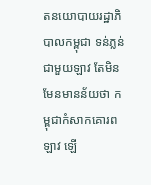តនយោបាយរដ្ឋាភិបាលកម្ពុជា ទន់ភ្លន់ជាមួយឡាវ តែមិនមែនមានន័យថា កម្ពុជាកំសាកគោរពឡាវ ឡើ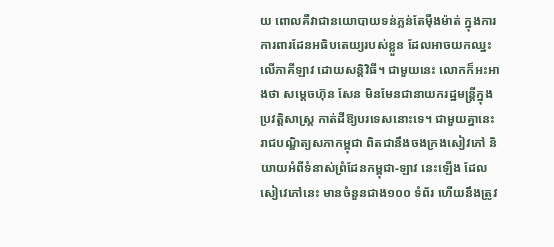យ ពោលគឺវាជានយោបាយទន់ភ្លន់តែម៉ឺងម៉ាត់ ក្នុងការការពារដែនអធិបតេយ្យរបស់ខ្លួន ដែលអាចយកឈ្នះលើភាគីឡាវ ដោយសន្តិវិធី។ ជាមួយនេះ លោកក៏អះអាងថា សម្តេចហ៊ុន សែន មិនមែនជានាយករដ្ឋមន្ត្រីក្នុងប្រវត្តិសាស្ត្រ កាត់ដីឱ្យបរទេសនោះទេ។ ជាមួយគ្នានេះ រាជបណ្ឌិត្យសភាកម្ពុជា ពិតជានឹងចងក្រងសៀវភៅ និយាយអំពីទំនាស់ព្រំដែនកម្ពុជា-ឡាវ នេះឡើង ដែលសៀវេភៅនេះ មានចំនួនជាង១០០ ទំព័រ ហើយនឹងត្រូវ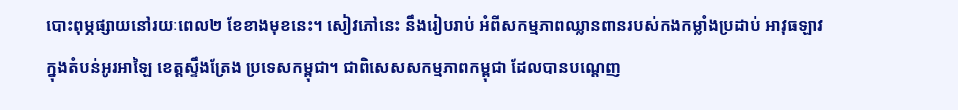បោះពុម្ភផ្សាយនៅរយៈពេល២ ខែខាងមុខនេះ។ សៀវភៅនេះ នឹងរៀបរាប់ អំពីសកម្មភាពឈ្លានពានរបស់កងកម្លាំងប្រដាប់ អាវុធឡាវ ក្នុងតំបន់អូរអាឡៃ ខេត្តស្ទឹងត្រែង ប្រទេសកម្ពុជា។ ជាពិសេសសកម្មភាពកម្ពុជា ដែលបានបណ្តេញ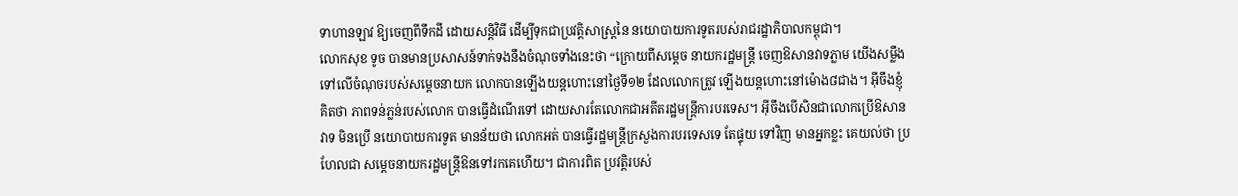ទាហានឡាវ ឱ្យចេញពីទឹកដី ដោយសន្តិវិធី ដើម្បីទុកជាប្រវត្តិសាស្ត្រនៃ នយោបាយការទូតរបស់រាជរដ្ឋាភិបាលកម្ពុជា។
លោកសុខ ទូច បានមានប្រសាសន៍ទាក់ទងនឹងចំណុចទាំងនេះថា “ក្រោយពីសម្តេច នាយករដ្ឋមន្ត្រី ចេញឱសានវាទភ្លាម យើងសម្លឹង ទៅលើចំណុចរបស់សម្តេចនាយក លោកបានឡើងយន្តហោះនៅថ្ងៃទី១២ ដែលលោកត្រូវ ឡើងយន្តហោះនៅម៉ោង៨ជាង។ អ៊ីចឹងខ្ញុំគិតថា ភាពទន់ភ្លន់របស់លោក បានធ្វើដំណើរទៅ ដោយសារតែលោកជាអតីតរដ្ឋមន្ត្រីការបរទេស។ អ៊ីចឹងបើសិនជាលោកប្រើឱសានវាទ មិនប្រើ នយោបាយការទូត មានន័យថា លោកអត់ បានធ្វើរដ្ឋមន្ត្រីក្រសួងការបរទេសទេ តែផ្ទុយ ទៅវិញ មានអ្នកខ្លះ គេយល់ថា ប្រហែលជា សម្តេចនាយករដ្ឋមន្ត្រីឱនទៅរកគេហើយ។ ជាការពិត ប្រវត្តិរបស់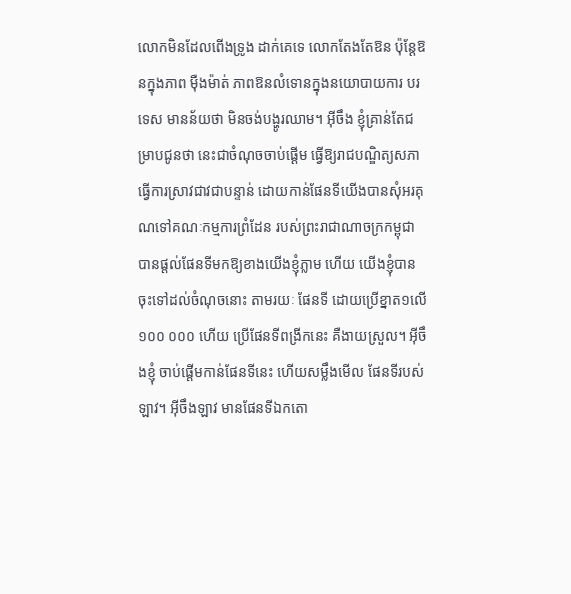លោកមិនដែលពើងទ្រូង ដាក់គេទេ លោកតែងតែឱន ប៉ុន្តែឱនក្នុងភាព ម៉ឺងម៉ាត់ ភាពឱនលំទោនក្នុងនយោបាយការ បរទេស មានន័យថា មិនចង់បង្ហូរឈាម។ អ៊ីចឹង ខ្ញុំគ្រាន់តែជម្រាបជូនថា នេះជាចំណុចចាប់ផ្តើម ធ្វើឱ្យរាជបណ្ឌិត្យសភា ធ្វើការស្រាវជាវជាបន្ទាន់ ដោយកាន់ផែនទីយើងបានសុំអរគុណទៅគណៈកម្មការព្រំដែន របស់ព្រះរាជាណាចក្រកម្ពុជា បានផ្តល់ផែនទីមកឱ្យខាងយើងខ្ញុំភ្លាម ហើយ យើងខ្ញុំបានចុះទៅដល់ចំណុចនោះ តាមរយៈ ផែនទី ដោយប្រើខ្នាត១លើ១០០ ០០០ ហើយ ប្រើផែនទីពង្រីកនេះ គឺងាយស្រួល។ អ៊ីចឹងខ្ញុំ ចាប់ផ្តើមកាន់ផែនទីនេះ ហើយសម្លឹងមើល ផែនទីរបស់ឡាវ។ អ៊ីចឹងឡាវ មានផែនទីឯកតោ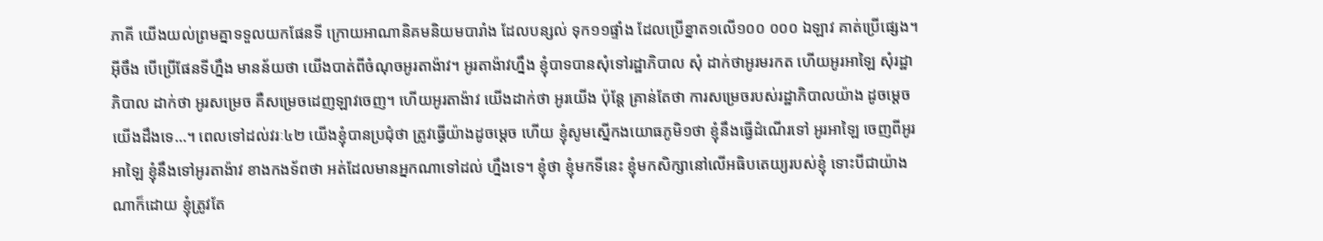ភាគី យើងយល់ព្រមគ្នាទទួលយកផែនទី ក្រោយអាណានិគមនិយមបារាំង ដែលបន្សល់ ទុក១១ផ្ទាំង ដែលប្រើខ្នាត១លើ១០០ ០០០ ឯឡាវ គាត់ប្រើផ្សេង។ អ៊ីចឹង បើប្រើផែនទីហ្នឹង មានន័យថា យើងបាត់ពីចំណុចអូរតាង៉ាវ។ អូរតាង៉ាវហ្នឹង ខ្ញុំបាទបានសុំទៅរដ្ឋាភិបាល សុំ ដាក់ថាអូរមរកត ហើយអូរអាឡៃ សុំរដ្ឋាភិបាល ដាក់ថា អូរសម្រេច គឺសម្រេចដេញឡាវចេញ។ ហើយអូរតាង៉ាវ យើងដាក់ថា អូរយើង ប៉ុន្តែ គ្រាន់តែថា ការសម្រេចរបស់រដ្ឋាភិបាលយ៉ាង ដូចម្តេចយើងដឹងទេ…។ ពេលទៅដល់វរៈ៤២ យើងខ្ញុំបានប្រជុំថា ត្រូវធ្វើយ៉ាងដូចម្តេច ហើយ ខ្ញុំសូមស្នើកងយោធភូមិ១ថា ខ្ញុំនឹងធ្វើដំណើរទៅ អូរអាឡៃ ចេញពីអូរអាឡៃ ខ្ញុំនឹងទៅអូរតាង៉ាវ ខាងកងទ័ពថា អត់ដែលមានអ្នកណាទៅដល់ ហ្នឹងទេ។ ខ្ញុំថា ខ្ញុំមកទីនេះ ខ្ញុំមកសិក្សានៅលើអធិបតេយ្យរបស់ខ្ញុំ ទោះបីជាយ៉ាងណាក៏ដោយ ខ្ញុំត្រូវតែ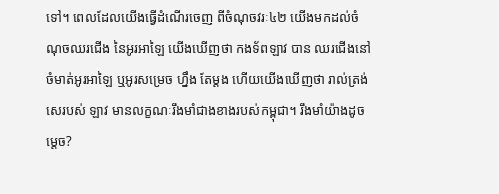ទៅ។ ពេលដែលយើងធ្វើដំណើរចេញ ពីចំណុចវរៈ៤២ យើងមកដល់ចំណុចឈរជើង នៃអូរអាឡៃ យើងឃើញថា កងទ័ពឡាវ បាន ឈរជើងនៅចំមាត់អូរអាឡៃ ឬអូរសម្រេច ហ្នឹង តែម្តង ហើយយើងឃើញថា រាល់ត្រង់សេរបស់ ឡាវ មានលក្ខណៈរឹងមាំជាងខាងរបស់កម្ពុជា។ រឹងមាំយ៉ាងដូចម្តេច?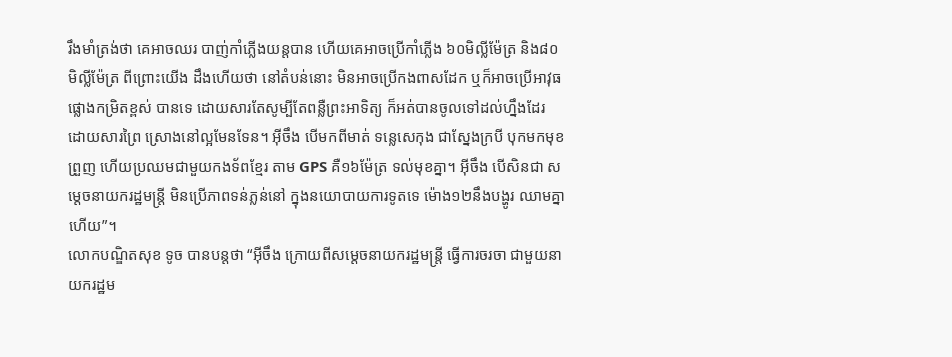រឹងមាំត្រង់ថា គេអាចឈរ បាញ់កាំភ្លើងយន្តបាន ហើយគេអាចប្រើកាំភ្លើង ៦០មិល្លីម៉ែត្រ និង៨០មិល្លីម៉ែត្រ ពីព្រោះយើង ដឹងហើយថា នៅតំបន់នោះ មិនអាចប្រើកងពាសដែក ឬក៏អាចប្រើអាវុធផ្លោងកម្រិតខ្ពស់ បានទេ ដោយសារតែសូម្បីតែពន្លឺព្រះអាទិត្យ ក៏អត់បានចូលទៅដល់ហ្នឹងដែរ ដោយសារព្រៃ ស្រោងនៅល្អមែនទែន។ អ៊ីចឹង បើមកពីមាត់ ទន្លេសេកុង ជាស្នែងក្របី បុកមកមុខព្រួញ ហើយប្រឈមជាមួយកងទ័ពខ្មែរ តាម GPS គឺ១៦ម៉ែត្រ ទល់មុខគ្នា។ អ៊ីចឹង បើសិនជា សម្តេចនាយករដ្ឋមន្ត្រី មិនប្រើភាពទន់ភ្លន់នៅ ក្នុងនយោបាយការទូតទេ ម៉ោង១២នឹងបង្ហូរ ឈាមគ្នាហើយ”។
លោកបណ្ឌិតសុខ ទូច បានបន្តថា “អ៊ីចឹង ក្រោយពីសម្តេចនាយករដ្ឋមន្ត្រី ធ្វើការចរចា ជាមួយនាយករដ្ឋម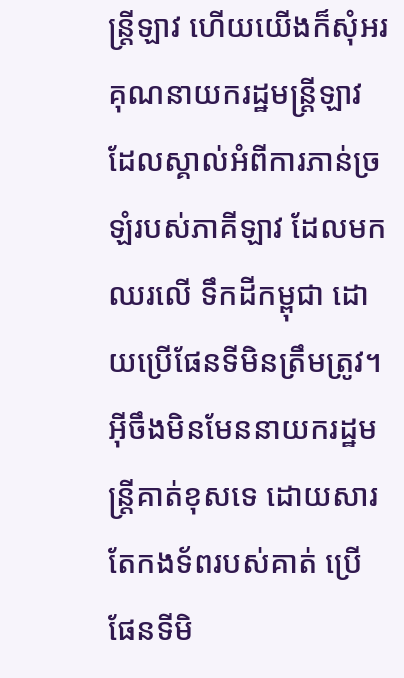ន្ត្រីឡាវ ហើយយើងក៏សុំអរគុណនាយករដ្ឋមន្ត្រីឡាវ ដែលស្គាល់អំពីការភាន់ច្រឡំរបស់ភាគីឡាវ ដែលមកឈរលើ ទឹកដីកម្ពុជា ដោយប្រើផែនទីមិនត្រឹមត្រូវ។ អ៊ីចឹងមិនមែននាយករដ្ឋមន្ត្រីគាត់ខុសទេ ដោយសារតែកងទ័ពរបស់គាត់ ប្រើផែនទីមិ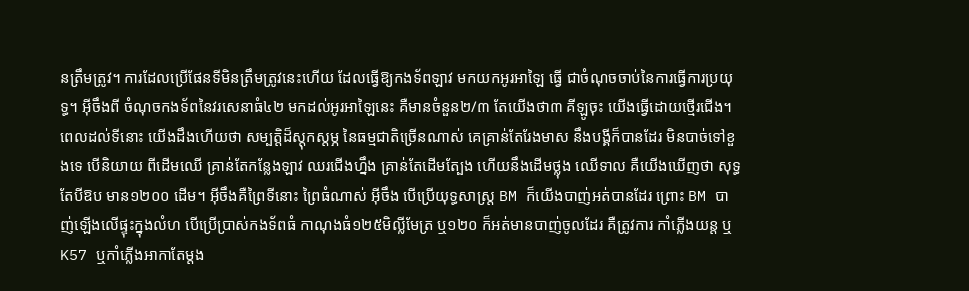នត្រឹមត្រូវ។ ការដែលប្រើផែនទីមិនត្រឹមត្រូវនេះហើយ ដែលធ្វើឱ្យកងទ័ពឡាវ មកយកអូរអាឡៃ ធ្វើ ជាចំណុចចាប់នៃការធ្វើការប្រយុទ្ធ។ អ៊ីចឹងពី ចំណុចកងទ័ពនៃវរសេនាធំ៤២ មកដល់អូរអាឡៃនេះ គឺមានចំនួន២/៣ តែយើងថា៣ គីឡូចុះ យើងធ្វើដោយថ្មើរជើង។ ពេលដល់ទីនោះ យើងដឹងហើយថា សម្បត្តិដ៏ស្តុកស្តម្ភ នៃធម្មជាតិច្រើនណាស់ គេគ្រាន់តែរែងមាស នឹងបង្គីក៏បានដែរ មិនបាច់ទៅខួងទេ បើនិយាយ ពីដើមឈើ គ្រាន់តែកន្លែងឡាវ ឈរជើងហ្នឹង គ្រាន់តែដើមត្បែង ហើយនឹងដើមថ្លុង ឈើទាល គឺយើងឃើញថា សុទ្ធតែបីឱប មាន១២០០ ដើម។ អ៊ីចឹងគឺព្រៃទីនោះ ព្រៃធំណាស់ អ៊ីចឹង បើប្រើយុទ្ធសាស្ត្រ BM ក៏យើងបាញ់អត់បានដែរ ព្រោះ BM បាញ់ឡើងលើផ្ទុះក្នុងលំហ បើប្រើប្រាស់កងទ័ពធំ កាណុងធំ១២៥មិល្លីមែត្រ ឬ១២០ ក៏អត់មានបាញ់ចូលដែរ គឺត្រូវការ កាំភ្លើងយន្ត ឬ K57 ឬកាំភ្លើងអាកាតែម្តង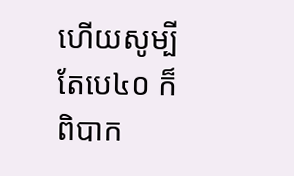ហើយសូម្បីតែបេ៤០ ក៏ពិបាក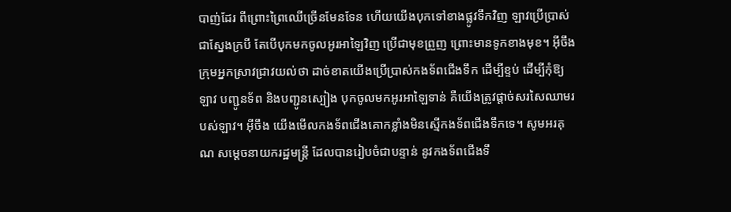បាញ់ដែរ ពីព្រោះព្រៃឈើច្រើនមែនទែន ហើយយើងបុកទៅខាងផ្លូវទឹកវិញ ឡាវប្រើប្រាស់ជាស្នែងក្របី តែបើបុកមកចូលអូរអាឡៃវិញ ប្រើជាមុខព្រួញ ព្រោះមានទូកខាងមុខ។ អ៊ីចឹងក្រុមអ្នកស្រាវជ្រាវយល់ថា ដាច់ខាតយើងប្រើប្រាស់កងទ័ពជើងទឹក ដើម្បីខ្ទប់ ដើម្បីកុំឱ្យឡាវ បញ្ជូនទ័ព និងបញ្ជូនស្បៀង បុកចូលមកអូរអាឡៃទាន់ គឺយើងត្រូវផ្តាច់សរសៃឈាមរបស់ឡាវ។ អ៊ីចឹង យើងមើលកងទ័ពជើងគោកខ្លាំងមិនស្មើកងទ័ពជើងទឹកទេ។ សូមអរគុណ សម្តេចនាយករដ្ឋមន្ត្រី ដែលបានរៀបចំជាបន្ទាន់ នូវកងទ័ពជើងទឹ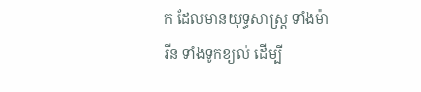ក ដែលមានយុទ្ធសាស្ត្រ ទាំងម៉ារីន ទាំងទូកខ្យល់ ដើម្បី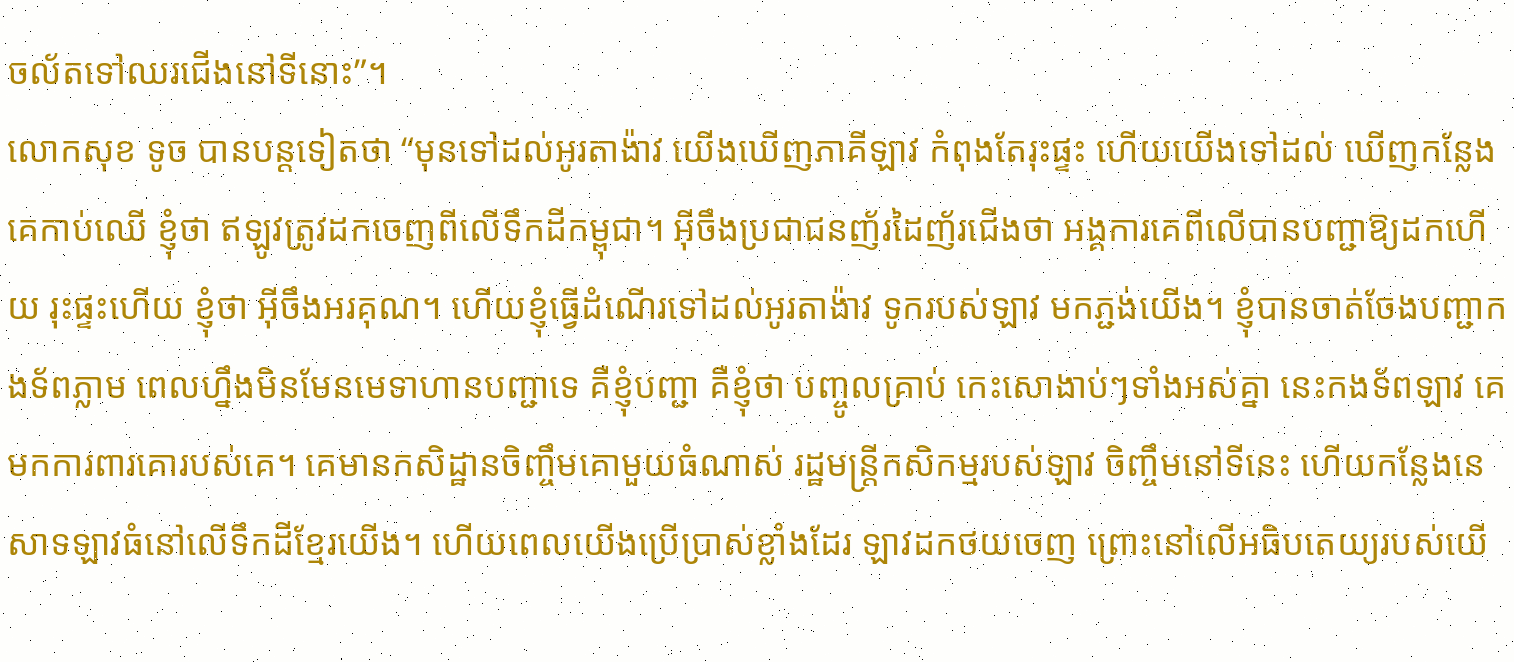ចល័តទៅឈរជើងនៅទីនោះ”។
លោកសុខ ទូច បានបន្តទៀតថា “មុនទៅដល់អូរតាង៉ាវ យើងឃើញភាគីឡាវ កំពុងតែរុះផ្ទះ ហើយយើងទៅដល់ ឃើញកន្លែងគេកាប់ឈើ ខ្ញុំថា ឥឡូវត្រូវដកចេញពីលើទឹកដីកម្ពុជា។ អ៊ីចឹងប្រជាជនញ័រដៃញ័រជើងថា អង្គការគេពីលើបានបញ្ជាឱ្យដកហើយ រុះផ្ទះហើយ ខ្ញុំថា អ៊ីចឹងអរគុណ។ ហើយខ្ញុំធ្វើដំណើរទៅដល់អូរតាង៉ាវ ទូករបស់ឡាវ មកភ្ជង់យើង។ ខ្ញុំបានចាត់ចែងបញ្ជាកងទ័ពភ្លាម ពេលហ្នឹងមិនមែនមេទាហានបញ្ជាទេ គឺខ្ញុំបញ្ជា គឺខ្ញុំថា បញ្ចូលគ្រាប់ កេះសោងាប់ៗទាំងអស់គ្នា នេះកងទ័ពឡាវ គេមកការពារគោរបស់គេ។ គេមានកសិដ្ឋានចិញ្ចឹមគោមួយធំណាស់ រដ្ឋមន្ត្រីកសិកម្មរបស់ឡាវ ចិញ្ចឹមនៅទីនេះ ហើយកន្លែងនេសាទឡាវធំនៅលើទឹកដីខ្មែរយើង។ ហើយពេលយើងប្រើប្រាស់ខ្លាំងដែរ ឡាវដកថយចេញ ព្រោះនៅលើអធិបតេយ្យរបស់យើ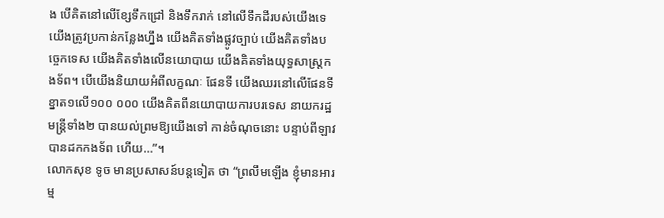ង បើគិតនៅលើខ្សែទឹកជ្រៅ និងទឹករាក់ នៅលើទឹកដីរបស់យើងទេ យើងត្រូវប្រកាន់កន្លែងហ្នឹង យើងគិតទាំងផ្លូវច្បាប់ យើងគិតទាំងបច្ចេកទេស យើងគិតទាំងលើនយោបាយ យើងគិតទាំងយុទ្ធសាស្ត្រកងទ័ព។ បើយើងនិយាយអំពីលក្ខណៈ ផែនទី យើងឈរនៅលើផែនទីខ្នាត១លើ១០០ ០០០ យើងគិតពីនយោបាយការបរទេស នាយករដ្ឋមន្ត្រីទាំង២ បានយល់ព្រមឱ្យយើងទៅ កាន់ចំណុចនោះ បន្ទាប់ពីឡាវបានដកកងទ័ព ហើយ…”។
លោកសុខ ទូច មានប្រសាសន៍បន្តទៀត ថា “ព្រលឹមឡើង ខ្ញុំមានអារម្ម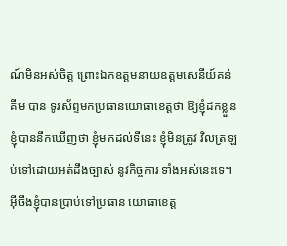ណ៍មិនអស់ចិត្ត ព្រោះឯកឧត្តមនាយឧត្តមសេនីយ៍គន់ គីម បាន ទូរស័ព្ទមកប្រធានយោធាខេត្តថា ឱ្យខ្ញុំដកខ្លួន ខ្ញុំបាននឹកឃើញថា ខ្ញុំមកដល់ទីនេះ ខ្ញុំមិនត្រូវ វិលត្រឡប់ទៅដោយអត់ដឹងច្បាស់ នូវកិច្ចការ ទាំងអស់នេះទេ។ អ៊ីចឹងខ្ញុំបានប្រាប់ទៅប្រធាន យោធាខេត្ត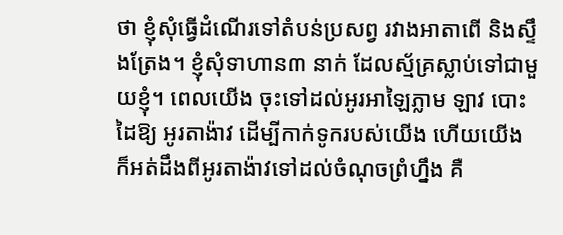ថា ខ្ញុំសុំធ្វើដំណើរទៅតំបន់ប្រសព្វ រវាងអាតាពើ និងស្ទឹងត្រែង។ ខ្ញុំសុំទាហាន៣ នាក់ ដែលស្ម័គ្រស្លាប់ទៅជាមួយខ្ញុំ។ ពេលយើង ចុះទៅដល់អូរអាឡៃភ្លាម ឡាវ បោះដៃឱ្យ អូរតាង៉ាវ ដើម្បីកាក់ទូករបស់យើង ហើយយើង ក៏អត់ដឹងពីអូរតាង៉ាវទៅដល់ចំណុចព្រំហ្នឹង គឺ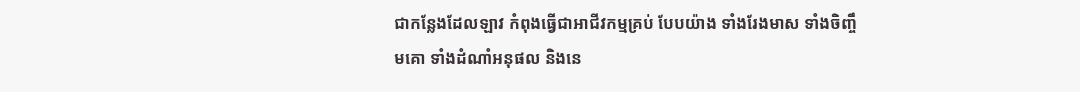ជាកន្លែងដែលឡាវ កំពុងធ្វើជាអាជីវកម្មគ្រប់ បែបយ៉ាង ទាំងរែងមាស ទាំងចិញ្ចឹមគោ ទាំងដំណាំអនុផល និងនេ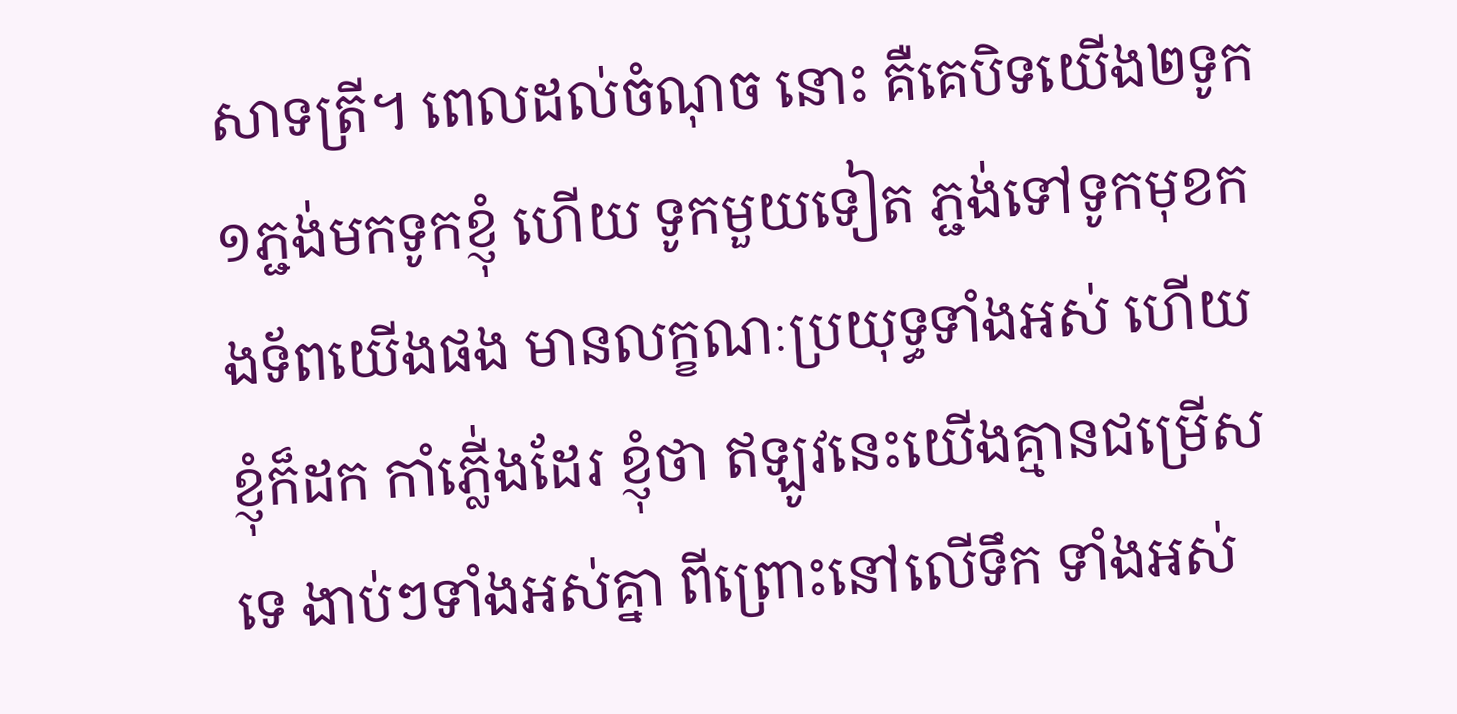សាទត្រី។ ពេលដល់ចំណុច នោះ គឺគេបិទយើង២ទូក ១ភ្ជង់មកទូកខ្ញុំ ហើយ ទូកមួយទៀត ភ្ជង់ទៅទូកមុខកងទ័ពយើងផង មានលក្ខណៈប្រយុទ្ធទាំងអស់ ហើយខ្ញុំក៏ដក កាំភ្លើ់ងដែរ ខ្ញុំថា ឥឡូវនេះយើងគ្មានជម្រើស ទេ ងាប់ៗទាំងអស់គ្នា ពីព្រោះនៅលើទឹក ទាំងអស់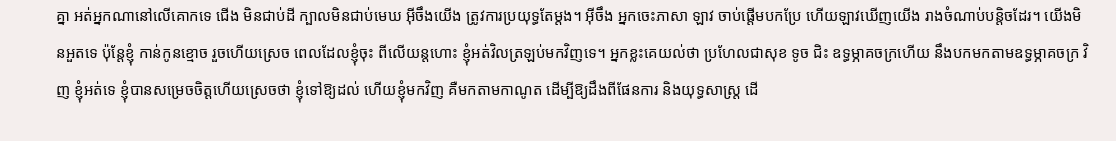គ្នា អត់អ្នកណានៅលើគោកទេ ជើង មិនជាប់ដី ក្បាលមិនជាប់មេឃ អ៊ីចឹងយើង ត្រូវការប្រយុទ្ធតែម្តង។ អ៊ីចឹង អ្នកចេះភាសា ឡាវ ចាប់ផ្តើមបកប្រែ ហើយឡាវឃើញយើង រាងចំណាប់បន្តិចដែរ។ យើងមិនអួតទេ ប៉ុន្តែខ្ញុំ កាន់កូនខ្មោច រួចហើយស្រេច ពេលដែលខ្ញុំចុះ ពីលើយន្តហោះ ខ្ញុំអត់វិលត្រឡប់មកវិញទេ។ អ្នកខ្លះគេយល់ថា ប្រហែលជាសុខ ទូច ជិះ ឧទ្ធម្ភាគចក្រហើយ នឹងបកមកតាមឧទ្ធម្ភាគចក្រ វិញ ខ្ញុំអត់ទេ ខ្ញុំបានសម្រេចចិត្តហើយស្រេចថា ខ្ញុំទៅឱ្យដល់ ហើយខ្ញុំមកវិញ គឺមកតាមកាណូត ដើម្បីឱ្យដឹងពីផែនការ និងយុទ្ធសាស្ត្រ ដើ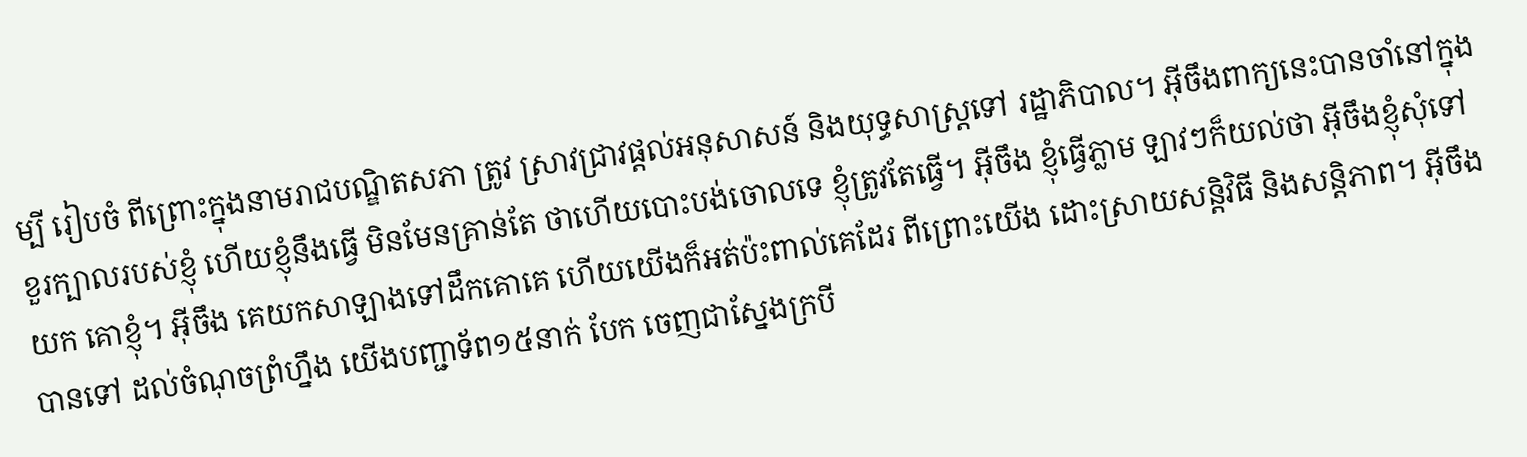ម្បី រៀបចំ ពីព្រោះក្នុងនាមរាជបណ្ឌិតសភា ត្រូវ ស្រាវជ្រាវផ្តល់អនុសាសន៍ និងយុទ្ធសាស្ត្រទៅ រដ្ឋាភិបាល។ អ៊ីចឹងពាក្យនេះបានចាំនៅក្នុងខួរក្បាលរបស់ខ្ញុំ ហើយខ្ញុំនឹងធ្វើ មិនមែនគ្រាន់តែ ថាហើយបោះបង់ចោលទេ ខ្ញុំត្រូវតែធ្វើ។ អ៊ីចឹង ខ្ញុំធ្វើភ្លាម ឡាវៗក៏យល់ថា អ៊ីចឹងខ្ញុំសុំទៅយក គោខ្ញុំ។ អ៊ីចឹង គេយកសាឡាងទៅដឹកគោគេ ហើយយើងក៏អត់ប៉ះពាល់គេដែរ ពីព្រោះយើង ដោះស្រាយសន្តិវិធី និងសន្តិភាព។ អ៊ីចឹងបានទៅ ដល់ចំណុចព្រំហ្នឹង យើងបញ្ជាទ័ព១៥នាក់ បែក ចេញជាស្នែងក្របី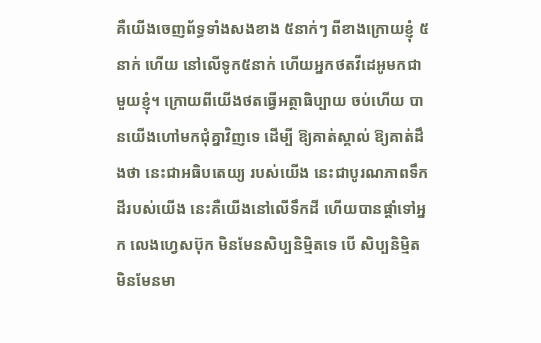គឺយើងចេញព័ទ្ធទាំងសងខាង ៥នាក់ៗ ពីខាងក្រោយខ្ញុំ ៥នាក់ ហើយ នៅលើទូក៥នាក់ ហើយអ្នកថតវីដេអូមកជាមួយខ្ញុំ។ ក្រោយពីយើងថតធ្វើអត្ថាធិប្បាយ ចប់ហើយ បានយើងហៅមកជុំគ្នាវិញទេ ដើម្បី ឱ្យគាត់ស្គាល់ ឱ្យគាត់ដឹងថា នេះជាអធិបតេយ្យ របស់យើង នេះជាបូរណភាពទឹកដីរបស់យើង នេះគឺយើងនៅលើទឹកដី ហើយបានផ្តាំទៅអ្នក លេងហ្វេសប៊ុក មិនមែនសិប្បនិម្មិតទេ បើ សិប្បនិម្មិត មិនមែនមា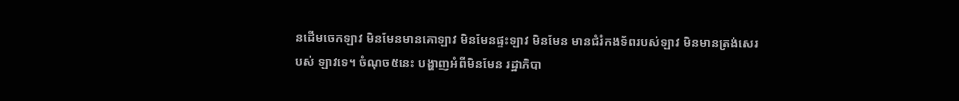នដើមចេកឡាវ មិនមែនមានគោឡាវ មិនមែនផ្ទះឡាវ មិនមែន មានជំរំកងទ័ពរបស់ឡាវ មិនមានត្រង់សេរបស់ ឡាវទេ។ ចំណុច៥នេះ បង្ហាញអំពីមិនមែន រដ្ឋាភិបា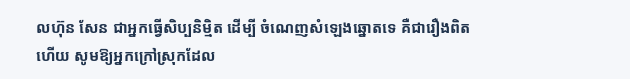លហ៊ុន សែន ជាអ្នកធ្វើសិប្បនិម្មិត ដើម្បី ចំណេញសំឡេងឆ្នោតទេ គឺជារឿងពិត ហើយ សូមឱ្យអ្នកក្រៅស្រុកដែល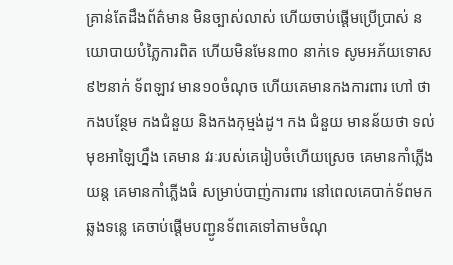គ្រាន់តែដឹងព័ត៌មាន មិនច្បាស់លាស់ ហើយចាប់ផ្តើមប្រើប្រាស់ នយោបាយបំភ្លៃការពិត ហើយមិនមែន៣០ នាក់ទេ សូមអភ័យទោស ៩២នាក់ ទ័ពឡាវ មាន១០ចំណុច ហើយគេមានកងការពារ ហៅ ថា កងបន្ថែម កងជំនួយ និងកងកុម្មង់ដូ។ កង ជំនួយ មានន័យថា ទល់មុខអាឡៃហ្នឹង គេមាន វរៈរបស់គេរៀបចំហើយស្រេច គេមានកាំភ្លើង យន្ត គេមានកាំភ្លើងធំ សម្រាប់បាញ់ការពារ នៅពេលគេបាក់ទ័ពមកឆ្លងទន្លេ គេចាប់ផ្តើមបញ្ជូនទ័ពគេទៅតាមចំណុ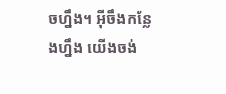ចហ្នឹង។ អ៊ីចឹងកន្លែងហ្នឹង យើងចង់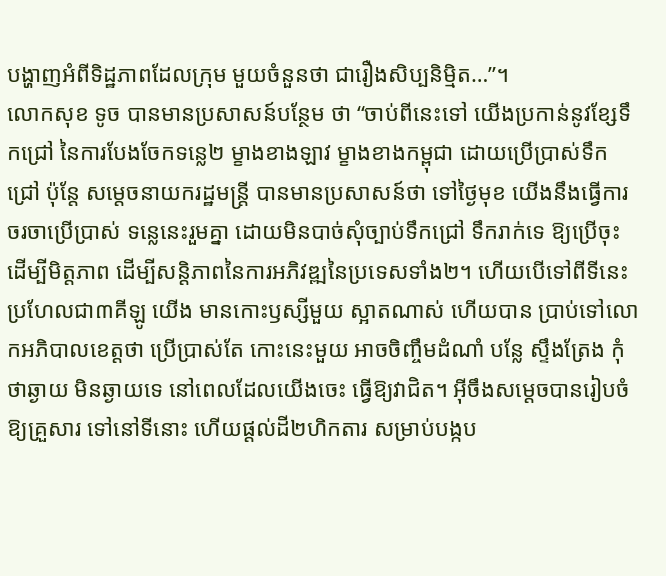បង្ហាញអំពីទិដ្ឋភាពដែលក្រុម មួយចំនួនថា ជារឿងសិប្បនិម្មិត…”។
លោកសុខ ទូច បានមានប្រសាសន៍បន្ថែម ថា “ចាប់ពីនេះទៅ យើងប្រកាន់នូវខ្សែទឹកជ្រៅ នៃការបែងចែកទន្លេ២ ម្ខាងខាងឡាវ ម្ខាងខាងកម្ពុជា ដោយប្រើប្រាស់ទឹកជ្រៅ ប៉ុន្តែ សម្តេចនាយករដ្ឋមន្ត្រី បានមានប្រសាសន៍ថា ទៅថ្ងៃមុខ យើងនឹងធ្វើការចរចាប្រើប្រាស់ ទន្លេនេះរួមគ្នា ដោយមិនបាច់សុំច្បាប់ទឹកជ្រៅ ទឹករាក់ទេ ឱ្យប្រើចុះ ដើម្បីមិត្តភាព ដើម្បីសន្តិភាពនៃការអភិវឌ្ឍនៃប្រទេសទាំង២។ ហើយបើទៅពីទីនេះ ប្រហែលជា៣គីឡូ យើង មានកោះឫស្សីមួយ ស្អាតណាស់ ហើយបាន ប្រាប់ទៅលោកអភិបាលខេត្តថា ប្រើប្រាស់តែ កោះនេះមួយ អាចចិញ្ចឹមដំណាំ បន្លែ ស្ទឹងត្រែង កុំថាឆ្ងាយ មិនឆ្ងាយទេ នៅពេលដែលយើងចេះ ធ្វើឱ្យវាជិត។ អ៊ីចឹងសម្តេចបានរៀបចំឱ្យគ្រួសារ ទៅនៅទីនោះ ហើយផ្តល់ដី២ហិកតារ សម្រាប់បង្កប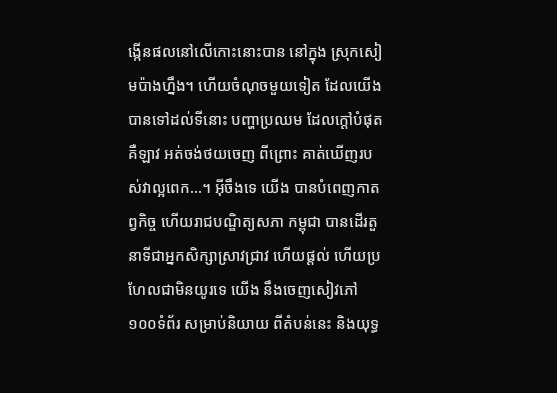ង្កើនផលនៅលើកោះនោះបាន នៅក្នុង ស្រុកសៀមប៉ាងហ្នឹង។ ហើយចំណុចមួយទៀត ដែលយើងបានទៅដល់ទីនោះ បញ្ហាប្រឈម ដែលក្តៅបំផុត គឺឡាវ អត់ចង់ថយចេញ ពីព្រោះ គាត់ឃើញរបស់វាល្អពេក…។ អ៊ីចឹងទេ យើង បានបំពេញកាតព្វកិច្ច ហើយរាជបណ្ឌិត្យសភា កម្ពុជា បានដើរតួនាទីជាអ្នកសិក្សាស្រាវជ្រាវ ហើយផ្តល់ ហើយប្រហែលជាមិនយូរទេ យើង នឹងចេញសៀវភៅ១០០ទំព័រ សម្រាប់និយាយ ពីតំបន់នេះ និងយុទ្ធ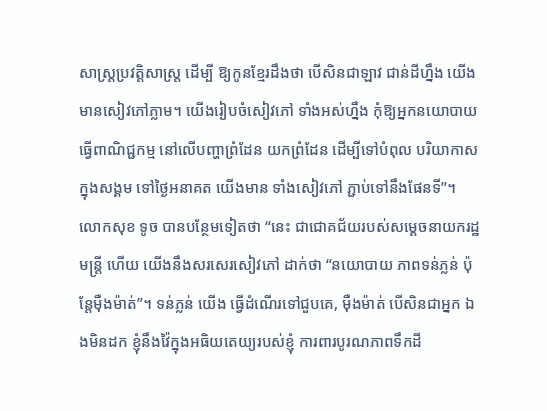សាស្ត្រប្រវត្តិសាស្ត្រ ដើម្បី ឱ្យកូនខ្មែរដឹងថា បើសិនជាឡាវ ជាន់ដីហ្នឹង យើងមានសៀវភៅភ្លាម។ យើងរៀបចំសៀវភៅ ទាំងអស់ហ្នឹង កុំឱ្យអ្នកនយោបាយធ្វើពាណិជ្ជកម្ម នៅលើបញ្ហាព្រំដែន យកព្រំដែន ដើម្បីទៅបំពុល បរិយាកាសក្នុងសង្គម ទៅថ្ងៃអនាគត យើងមាន ទាំងសៀវភៅ ភ្ជាប់ទៅនឹងផែនទី”។
លោកសុខ ទូច បានបន្ថែមទៀតថា “នេះ ជាជោគជ័យរបស់សម្តេចនាយករដ្ឋមន្ត្រី ហើយ យើងនឹងសរសេរសៀវភៅ ដាក់ថា “នយោបាយ ភាពទន់ភ្លន់ ប៉ុន្តែម៉ឺងម៉ាត់”។ ទន់ភ្លន់ យើង ធ្វើដំណើរទៅជួបគេ, ម៉ឺងម៉ាត់ បើសិនជាអ្នក ឯងមិនដក ខ្ញុំនឹងវ៉ៃក្នុងអធិយតេយ្យរបស់ខ្ញុំ ការពារបូរណភាពទឹកដី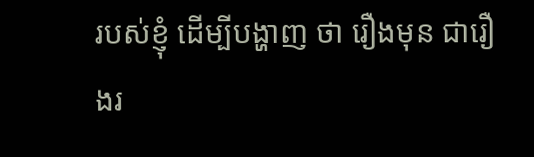របស់ខ្ញុំ ដើម្បីបង្ហាញ ថា រឿងមុន ជារឿងរ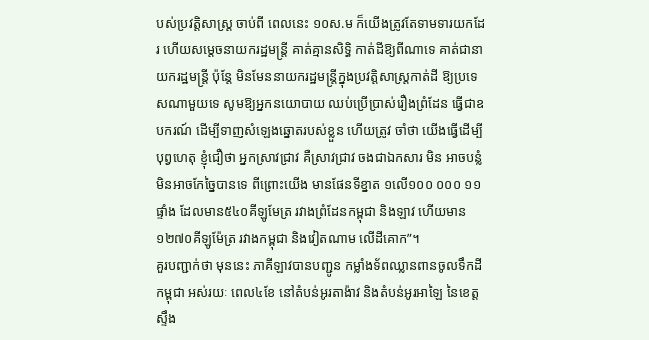បស់ប្រវត្តិសាស្ត្រ ចាប់ពី ពេលនេះ ១០ស.ម ក៏យើងត្រូវតែទាមទារយកដែរ ហើយសម្តេចនាយករដ្ឋមន្ត្រី គាត់គ្មានសិទ្ធិ កាត់ដីឱ្យពីណាទេ គាត់ជានាយករដ្ឋមន្ត្រី ប៉ុន្តែ មិនមែននាយករដ្ឋមន្ត្រីក្នុងប្រវត្តិសាស្ត្រកាត់ដី ឱ្យប្រទេសណាមួយទេ សូមឱ្យអ្នកនយោបាយ ឈប់ប្រើប្រាស់រឿងព្រំដែន ធ្វើជាឧបករណ៍ ដើម្បីទាញសំឡេងឆ្នោតរបស់ខ្លួន ហើយត្រូវ ចាំថា យើងធ្វើដើម្បីបុព្វហេតុ ខ្ញុំជឿថា អ្នកស្រាវជ្រាវ គឺស្រាវជ្រាវ ចងជាឯកសារ មិន អាចបន្លំ មិនអាចកែច្នៃបានទេ ពីព្រោះយើង មានផែនទីខ្នាត ១លើ១០០ ០០០ ១១ផ្ទាំង ដែលមាន៥៤០គីឡូមែត្រ រវាងព្រំដែនកម្ពុជា និងឡាវ ហើយមាន ១២៧០គីឡូម៉ែត្រ រវាងកម្ពុជា និងវៀតណាម លើដីគោក”។
គួរបញ្ជាក់ថា មុននេះ ភាគីឡាវបានបញ្ជូន កម្លាំងទ័ពឈ្លានពានចូលទឹកដីកម្ពុជា អស់រយៈ ពេល៤ខែ នៅតំបន់អូរតាង៉ាវ និងតំបន់អូរអាឡៃ នៃខេត្តស្ទឹង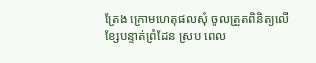ត្រែង ក្រោមហេតុផលសុំ ចូលត្រួតពិនិត្យលើខ្សែបន្ទាត់ព្រំដែន ស្រប ពេល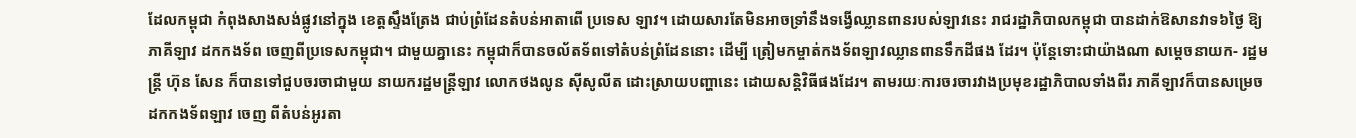ដែលកម្ពុជា កំពុងសាងសង់ផ្លូវនៅក្នុង ខេត្តស្ទឹងត្រែង ជាប់ព្រំដែនតំបន់អាតាពើ ប្រទេស ឡាវ។ ដោយសារតែមិនអាចទ្រាំនឹងទង្វើឈ្លានពានរបស់ឡាវនេះ រាជរដ្ឋាភិបាលកម្ពុជា បានដាក់ឱសានវាទ៦ថ្ងៃ ឱ្យភាគីឡាវ ដកកងទ័ព ចេញពីប្រទេសកម្ពុជា។ ជាមួយគ្នានេះ កម្ពុជាក៏បានចល័តទ័ពទៅតំបន់ព្រំដែននោះ ដើម្បី ត្រៀមកម្ចាត់កងទ័ពឡាវឈ្លានពានទឹកដីផង ដែរ។ ប៉ុន្តែទោះជាយ៉ាងណា សម្តេចនាយក- រដ្ឋមន្ត្រី ហ៊ុន សែន ក៏បានទៅជួបចរចាជាមួយ នាយករដ្ឋមន្ត្រីឡាវ លោកថងលូន ស៊ីសូលីត ដោះស្រាយបញ្ហានេះ ដោយសន្តិវិធីផងដែរ។ តាមរយៈការចរចារវាងប្រមុខរដ្ឋាភិបាលទាំងពីរ ភាគីឡាវក៏បានសម្រេចដកកងទ័ពឡាវ ចេញ ពីតំបន់អូរតា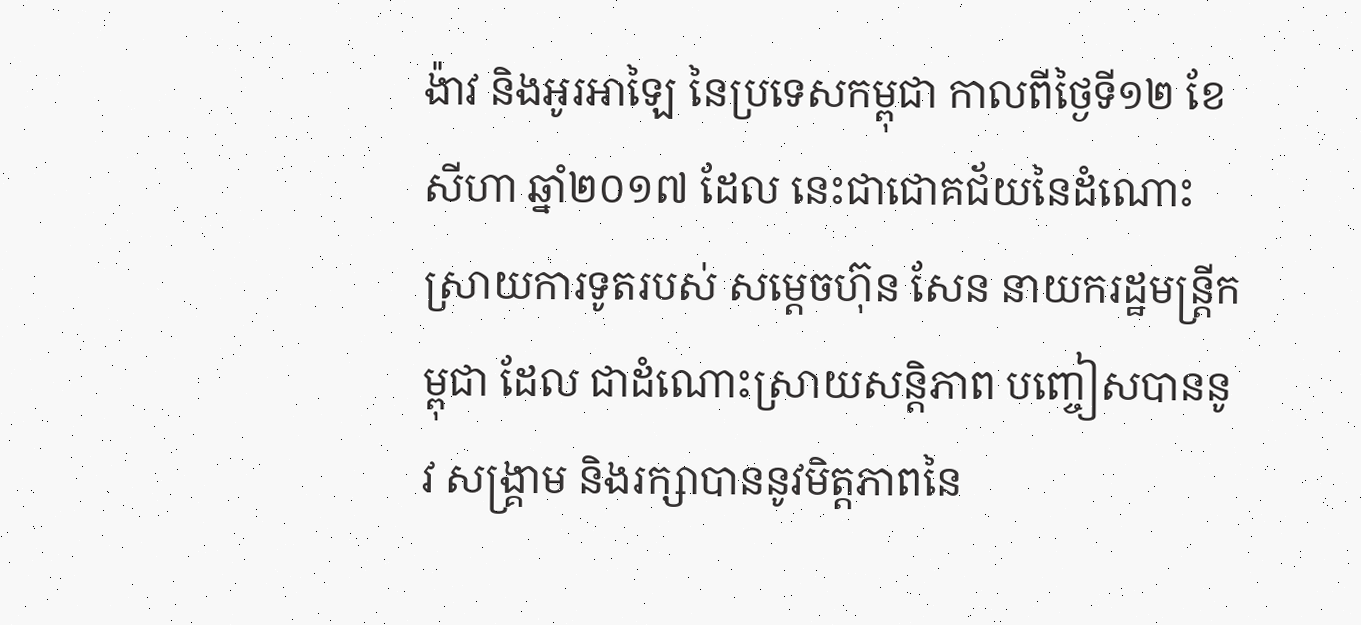ង៉ាវ និងអូរអាឡៃ នៃប្រទេសកម្ពុជា កាលពីថ្ងៃទី១២ ខែសីហា ឆ្នាំ២០១៧ ដែល នេះជាជោគជ័យនៃដំណោះស្រាយការទូតរបស់ សម្តេចហ៊ុន សែន នាយករដ្ឋមន្ត្រីកម្ពុជា ដែល ជាដំណោះស្រាយសន្តិភាព បញ្ចៀសបាននូវ សង្គ្រាម និងរក្សាបាននូវមិត្តភាពនៃ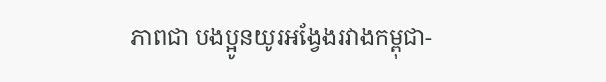ភាពជា បងប្អូនយូរអង្វែងរវាងកម្ពុជា-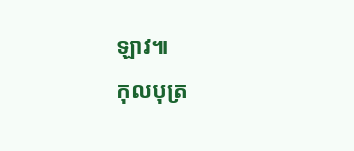ឡាវ៕
កុលបុត្រ